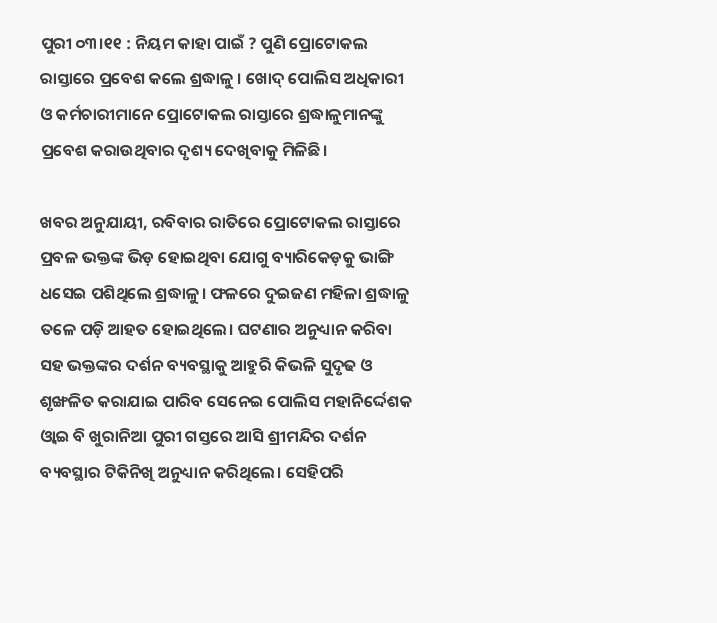ପୁରୀ ୦୩।୧୧ : ନିୟମ କାହା ପାଇଁ ? ପୁଣି ପ୍ରୋଟୋକଲ ରାସ୍ତାରେ ପ୍ରବେଶ କଲେ ଶ୍ରଦ୍ଧାଳୁ । ଖୋଦ୍‌ ପୋଲିସ ଅଧିକାରୀ ଓ କର୍ମଚାରୀମାନେ ପ୍ରୋଟୋକଲ ରାସ୍ତାରେ ଶ୍ରଦ୍ଧାଳୁମାନଙ୍କୁ ପ୍ରବେଶ କରାଉଥିବାର ଦୃଶ୍ୟ ଦେଖିବାକୁ ମିଳିଛି।

ଖବର ଅନୁଯାୟୀ, ରବିବାର ରାତିରେ ପ୍ରୋଟୋକଲ ରାସ୍ତାରେ ପ୍ରବଳ ଭକ୍ତଙ୍କ ଭିଡ଼ ହୋଇଥିବା ଯୋଗୁ ବ୍ୟାରିକେଡ଼କୁ ଭାଙ୍ଗି ଧସେଇ ପଶିଥିଲେ ଶ୍ରଦ୍ଧାଳୁ। ଫଳରେ ଦୁଇଜଣ ମହିଳା ଶ୍ରଦ୍ଧାଳୁ ତଳେ ପଡ଼ି ଆହତ ହୋଇଥିଲେ। ଘଟଣାର ଅନୁଧ୍ୟାନ କରିବା ସହ ଭକ୍ତଙ୍କର ଦର୍ଶନ ବ୍ୟବସ୍ଥାକୁ ଆହୁରି କିଭଳି ସୁଦୃଢ ଓ ଶୃଙ୍ଖଳିତ କରାଯାଇ ପାରିବ ସେନେଇ ପୋଲିସ ମହାନିର୍ଦ୍ଦେଶକ ଓ୍ବାଇ ବି ଖୁରାନିଆ ପୁରୀ ଗସ୍ତରେ ଆସି ଶ୍ରୀମନ୍ଦିର ଦର୍ଶନ ବ୍ୟବସ୍ଥାର ଟିକିନିଖି ଅନୁଧ୍ୟାନ କରିଥିଲେ। ସେହିପରି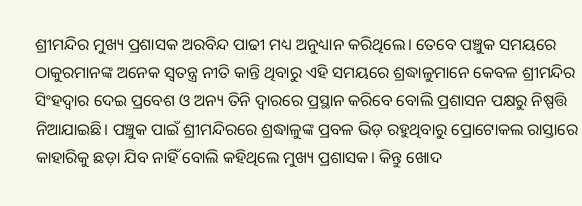ଶ୍ରୀମନ୍ଦିର ମୁଖ୍ୟ ପ୍ରଶାସକ ଅରବିନ୍ଦ ପାଢୀ ମଧ୍ୟ ଅନୁଧ୍ୟାନ କରିଥିଲେ। ତେବେ ପଞ୍ଚୁକ ସମୟରେ ଠାକୁରମାନଙ୍କ ଅନେକ ସ୍ବତନ୍ତ୍ର ନୀତି କାନ୍ତି ଥିବାରୁ ଏହି ସମୟରେ ଶ୍ରଦ୍ଧାଳୁମାନେ କେବଳ ଶ୍ରୀମନ୍ଦିର ସିଂହଦ୍ଵାର ଦେଇ ପ୍ରବେଶ ଓ ଅନ୍ୟ ତିନି ଦ୍ଵାରରେ ପ୍ରସ୍ଥାନ କରିବେ ବୋଲି ପ୍ରଶାସନ ପକ୍ଷରୁ ନିଷ୍ପତ୍ତି ନିଆଯାଇଛି। ପଞ୍ଚୁକ ପାଇଁ ଶ୍ରୀମନ୍ଦିରରେ ଶ୍ରଦ୍ଧାଳୁଙ୍କ ପ୍ରବଳ ଭିଡ଼ ରହୁଥିବାରୁ ପ୍ରୋଟୋକଲ ରାସ୍ତାରେ କାହାରିକୁ ଛଡ଼ା ଯିବ ନାହିଁ ବୋଲି କହିଥିଲେ ମୁଖ୍ୟ ପ୍ରଶାସକ। କିନ୍ତୁ ଖୋଦ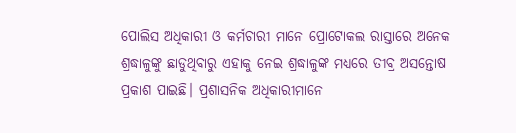ପୋଲିସ ଅଧିକାରୀ ଓ କର୍ମଚାରୀ ମାନେ ପ୍ରୋଟୋକଲ ରାସ୍ତାରେ ଅନେକ ଶ୍ରଦ୍ଧାଳୁଙ୍କୁ ଛାଡୁଥିବାରୁ ଏହାକୁ ନେଇ ଶ୍ରଦ୍ଧାଳୁଙ୍କ ମଧ୍ୟରେ ତୀବ୍ର ଅସନ୍ତୋଷ ପ୍ରକାଶ ପାଇଛି। ପ୍ରଶାସନିକ ଅଧିକାରୀମାନେ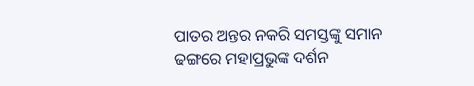ପାତର ଅନ୍ତର ନକରି ସମସ୍ତଙ୍କୁ ସମାନ ଢଙ୍ଗରେ ମହାପ୍ରଭୁଙ୍କ ଦର୍ଶନ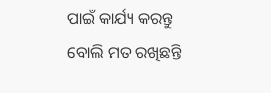ପାଇଁ କାର୍ଯ୍ୟ କରନ୍ତୁ ବୋଲି ମତ ରଖିଛନ୍ତି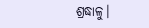ଶ୍ରଦ୍ଧାଳୁ।